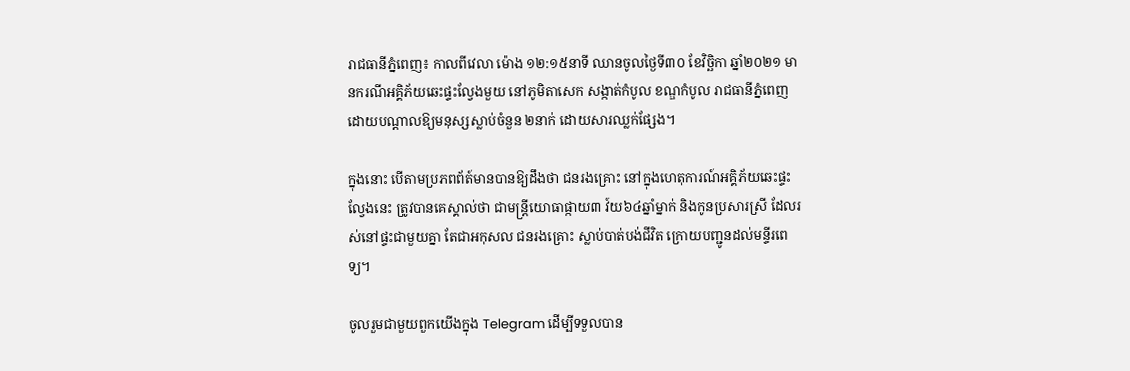រាជធានីភ្នំពេញ៖ កាលពីវេលា ម៉ោង ១២:១៥នាទី ឈានចូលថ្ងៃទី៣០ ខែវិច្ឆិកា ឆ្នាំ២០២១ មានករណីអគ្គិភ័យឆេះផ្ទះល្វែងមួយ នៅភូមិតាសេក សង្កាត់កំបូល ខណ្ឌកំបូល រាជធានីភ្នំពេញ ដោយបណ្តាលឱ្យមនុស្សស្លាប់ចំនួន ២នាក់ ដោយសារឈ្លក់ផ្សែង។

ក្នុងនោះ បើតាមប្រភពព័ត៍មានបានឱ្យដឹងថា ជនរងគ្រោះ នៅក្នុងហេតុការណ៍អគ្គិភ័យឆេះផ្ទះល្វែងនេះ ត្រូវបានគេស្គាល់ថា ជាមន្ត្រីយោធាផ្កាយ៣ វ៍យ៦៤ឆ្នាំម្នាក់ និងកូនប្រសារស្រី ដែលរស់នៅផ្ទះជាមួយគ្នា តែជាអកុសល ជនរងគ្រោះ ស្លាប់បាត់បង់ជីវិត ក្រោយបញ្ជូនដល់មន្ទីរពេទ្យ។

ចូលរួមជាមួយពួកយើងក្នុង Telegram ដើម្បីទទួលបាន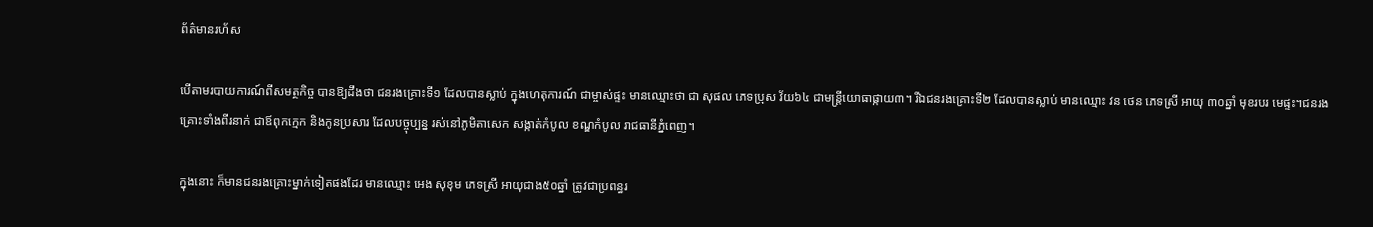ព័ត៌មានរហ័ស

បើតាមរបាយការណ៍ពីសមត្ថកិច្ច បានឱ្យដឹងថា ជនរងគ្រោះទី១ ដែលបានស្លាប់ ក្នុងហេតុការណ៍ ជាម្ចាស់ផ្ទះ មានឈ្មោះថា ជា សុផល ភេទប្រុស វ័យ៦៤ ជាមន្ត្រីយោធាផ្កាយ៣។ រីឯជនរងគ្រោះទី២ ដែលបានស្លាប់ មានឈ្មោះ វន ថេន ភេទស្រី អាយុ ៣០ឆ្នាំ មុខរបរ មេផ្ទះ។ជនរងគ្រោះទាំងពីរនាក់ ជាឪពុកក្មេក និងកូនប្រសារ ដែលបច្ចុប្បន្ន រស់នៅភូមិតាសេក សង្កាត់កំបូល ខណ្ឌកំបូល រាជធានីភ្នំពេញ។

ក្នុងនោះ ក៏មានជនរងគ្រោះម្នាក់ទៀតផងដែរ មានឈ្មោះ អេង សុខុម ភេទស្រី អាយុជាង៥០ឆ្នាំ ត្រូវជាប្រពន្ធរ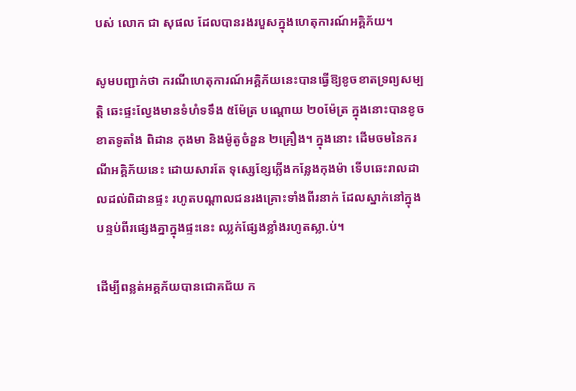បស់ លោក ជា សុផល ដែលបានរងរបួសក្នុងហេតុការណ៍អគ្គិភ័យ។

សូមបញ្ជាក់ថា ករណីហេតុការណ៍អគ្គិភ័យនេះបានធ្វើឱ្យខូចខាតទ្រព្យសម្បត្តិ ឆេះផ្ទះល្វែងមានទំហំទទឹង ៥ម៉ែត្រ បណ្តោយ ២០ម៉ែត្រ ក្នុងនោះបានខូចខាតទូតាំង ពិដាន កុងមា និងម៉ូតូចំនួន ២គ្រឿង។ ក្នុងនោះ ដើមចមនៃករណីអគ្គិភ័យនេះ ដោយសារតែ ទុស្សេខ្សែភ្លើងកន្លែងកុងម៉ា ទើបឆេះរាលដាលដល់ពិដានផ្ទះ រហូតបណ្តាលជនរងគ្រោះទាំងពីរនាក់ ដែលស្នាក់នៅក្នុងបន្ទប់ពីរផ្សេងគ្នាក្នុងផ្ទះនេះ ឈ្លក់ផ្សែងខ្លាំងរហូតស្លា.ប់។

ដើម្បីពន្លត់អគ្គភ័យបានជោគជ័យ ក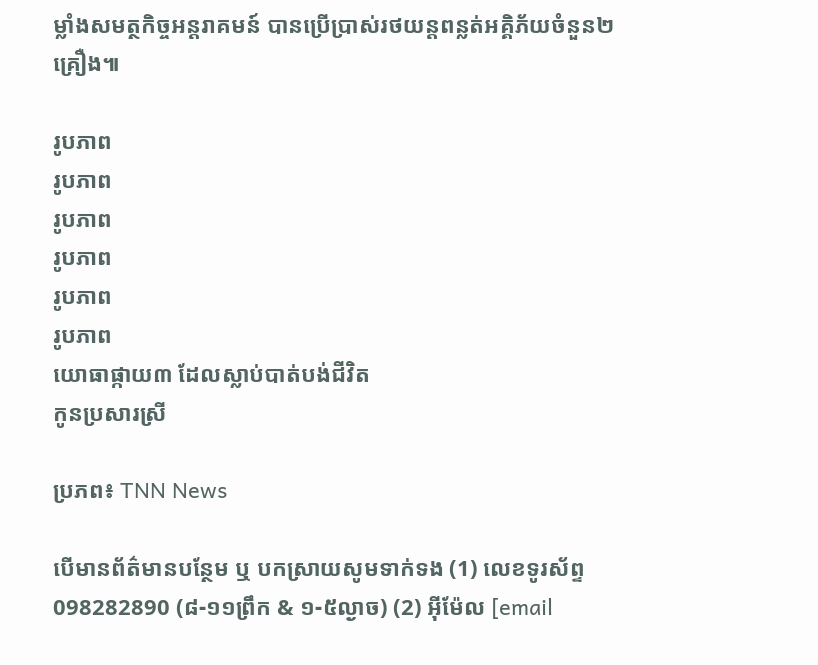ម្លាំងសមត្ថកិច្ចអន្តរាគមន៍ បានប្រើប្រាស់រថយន្តពន្លត់អគ្គិភ័យចំនួន២គ្រឿង៕

រូបភាព
រូបភាព
រូបភាព
រូបភាព
រូបភាព
រូបភាព
យោធាផ្កាយ៣ ដែលស្លាប់បាត់បង់ជីវិត
កូនប្រសារស្រី

ប្រភព៖ TNN News

បើមានព័ត៌មានបន្ថែម ឬ បកស្រាយសូមទាក់ទង (1) លេខទូរស័ព្ទ 098282890 (៨-១១ព្រឹក & ១-៥ល្ងាច) (2) អ៊ីម៉ែល [email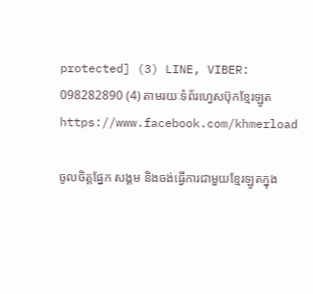protected] (3) LINE, VIBER: 098282890 (4) តាមរយៈទំព័រហ្វេសប៊ុកខ្មែរឡូត https://www.facebook.com/khmerload

ចូលចិត្តផ្នែក សង្គម និងចង់ធ្វើការជាមួយខ្មែរឡូតក្នុង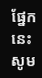ផ្នែកនេះ សូម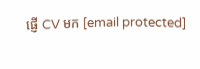ផ្ញើ CV មក [email protected]